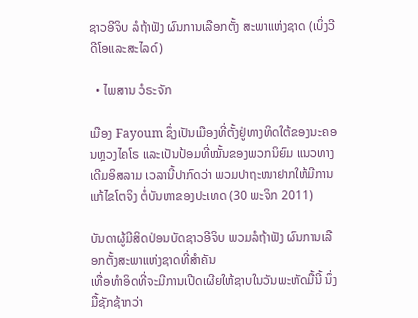ຊາວອີຈິບ ລໍຖ້າຟັງ ຜົນການເລືອກຕັ້ງ ສະພາແຫ່ງຊາດ (ເບິ່ງວີດີໂອແລະສະໄລດ໌)

  • ໄພສານ ວໍຣະຈັກ

ເມືອງ Fayoum ຊຶ່ງເປັນເມືອງທີ່ຕັ້ງຢູ່ທາງທິດໃຕ້ຂອງນະຄອນຫຼວງໄຄໂຣ ແລະເປັນປ້ອມທີ່ໝັ້ນຂອງພວກນິຍົມ ແນວທາງເດີມອິສລາມ ເວລານີ້ປາກົດວ່າ ພວມປາຖະໜາຢາກໃຫ້ມີການແກ້ໄຂໂຕຈິງ ຕໍ່ບັນຫາຂອງປະເທດ (30 ພະຈິກ 2011)

ບັນດາຜູ້ມີສິດປ່ອນບັດຊາວອີຈິບ ພວມລໍຖ້າຟັງ ຜົນການເລືອກຕັ້ງສະພາແຫ່ງຊາດທີ່ສຳຄັນ
ເທື່ອທຳອິດທີ່ຈະມີການເປີດເຜີຍໃຫ້ຊາບໃນວັນພະຫັດມື້ນີ້ ນຶ່ງມື້ຊັກຊ້າກວ່າ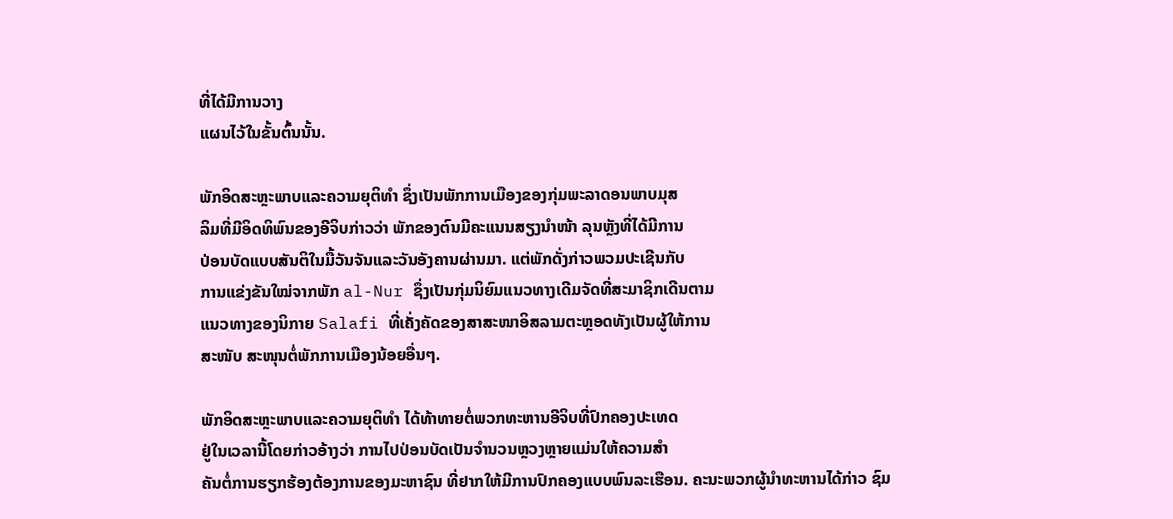ທີ່ໄດ້ມີການວາງ
ແຜນໄວ້ໃນຂັ້ນຕົ້ນນັ້ນ.

ພັກອິດສະຫຼະພາບແລະຄວາມຍຸຕິທຳ ຊຶ່ງເປັນພັກການເມືອງຂອງກຸ່ມພະລາດອນພາບມຸສ
ລິມທີ່ມີອິດທິພົນຂອງອີຈິບກ່າວວ່າ ພັກຂອງຕົນມີຄະແນນສຽງນຳໜ້າ ລຸນຫຼັງທີ່ໄດ້ມີການ
ປ່ອນບັດແບບສັນຕິໃນມື້ວັນຈັນແລະວັນອັງຄານຜ່ານມາ. ແຕ່ພັກດັ່ງກ່າວພວມປະເຊີນກັບ
ການແຂ່ງຂັນໃໝ່ຈາກພັກ al-Nur ຊຶ່ງເປັນກຸ່ມນິຍົມແນວທາງເດີມຈັດທີ່ສະມາຊິກເດີນຕາມ
ແນວທາງຂອງນິກາຍ Salafi ທີ່ເຄັ່ງຄັດຂອງສາສະໜາອິສລາມຕະຫຼອດທັງເປັນຜູ້ໃຫ້ການ
ສະໜັບ ສະໜຸນຕໍ່ພັກການເມືອງນ້ອຍອື່ນໆ.

ພັກອິດສະຫຼະພາບແລະຄວາມຍຸຕິທຳ ໄດ້ທ້າທາຍຕໍ່ພວກທະຫານອີຈິບທີ່ປົກຄອງປະເທດ
ຢູ່ໃນເວລານີ້ໂດຍກ່າວອ້າງວ່າ ການໄປປ່ອນບັດເປັນຈຳນວນຫຼວງຫຼາຍແມ່ນໃຫ້ຄວາມສຳ
ຄັນຕໍ່ການຮຽກຮ້ອງຕ້ອງການຂອງມະຫາຊົນ ທີ່ຢາກໃຫ້ມີການປົກຄອງແບບພົນລະເຮືອນ. ຄະນະພວກຜູ້ນຳທະຫານໄດ້ກ່າວ ຊົມ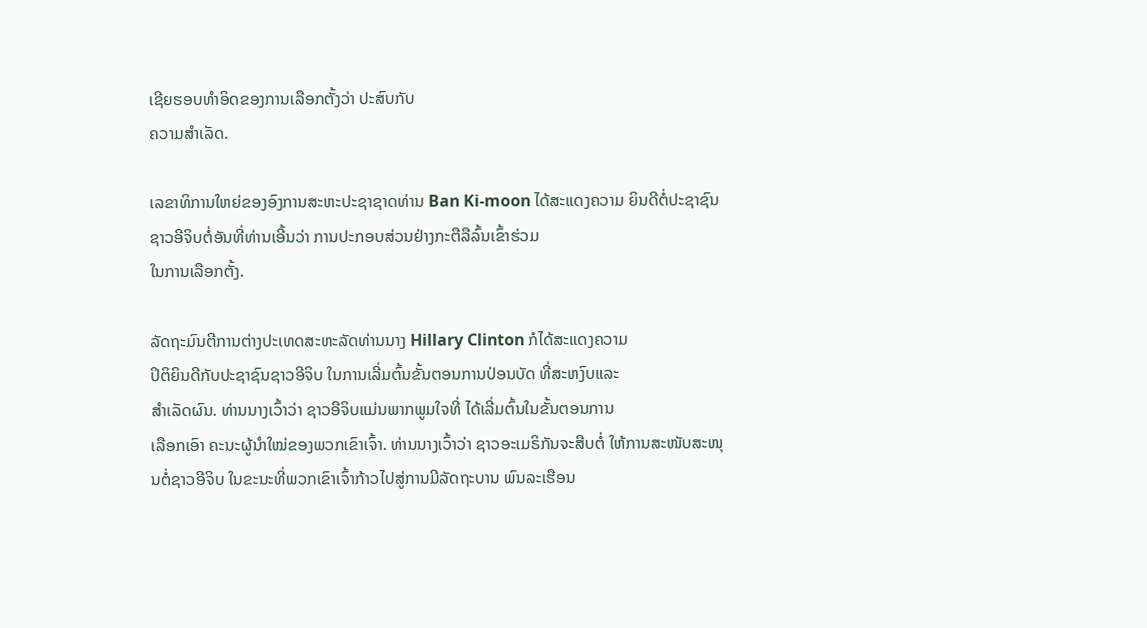ເຊີຍຮອບທຳອິດຂອງການເລືອກຕັ້ງວ່າ ປະສົບກັບ
ຄວາມສຳເລັດ.

ເລຂາທິການໃຫຍ່ຂອງອົງການສະຫະປະຊາຊາດທ່ານ Ban Ki-moon ໄດ້ສະແດງຄວາມ ຍິນດີຕໍ່ປະຊາຊົນຊາວອີຈິບຕໍ່ອັນທີ່ທ່ານເອີ້ນວ່າ ການປະກອບສ່ວນຢ່າງກະຕືລືລົ້ນເຂົ້າຮ່ວມ
ໃນການເລືອກຕັ້ງ.

ລັດຖະມົນຕີການຕ່າງປະເທດສະຫະລັດທ່ານນາງ Hillary Clinton ກໍໄດ້ສະແດງຄວາມ
ປິຕິຍິນດີກັບປະຊາຊົນຊາວອີຈິບ ໃນການເລີ່ມຕົ້ນຂັ້ນຕອນການປ່ອນບັດ ທີ່ສະຫງົບແລະ
ສຳເລັດຜົນ. ທ່ານນາງເວົ້າວ່າ ຊາວອີຈິບແມ່ນພາກພູມໃຈທີ່ ໄດ້ເລີ່ມຕົ້ນໃນຂັ້ນຕອນການ
ເລືອກເອົາ ຄະນະຜູ້ນຳໃໝ່ຂອງພວກເຂົາເຈົ້າ. ທ່ານນາງເວົ້າວ່າ ຊາວອະເມຣິກັນຈະສືບຕໍ່ ໃຫ້ການສະໜັບສະໜຸນຕໍ່ຊາວອີຈິບ ໃນຂະນະທີ່ພວກເຂົາເຈົ້າກ້າວໄປສູ່ການມີລັດຖະບານ ພົນລະເຮືອນ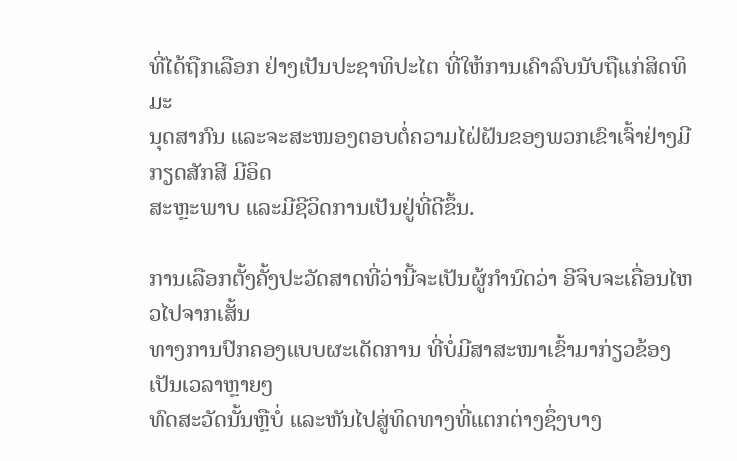ທີ່ໄດ້ຖືກເລືອກ ຢ່າງເປັນປະຊາທິປະໄຕ ທີ່ໃຫ້ການເຄົາລົບນັບຖືແກ່ສິດທິມະ
ນຸດສາກົນ ແລະຈະສະໜອງຕອບຕໍ່ຄວາມໄຝ່ຝັນຂອງພວກເຂົາເຈົ້າຢ່າງມີກຽດສັກສີ ມີອິດ
ສະຫຼະພາບ ແລະມີຊີວິດການເປັນຢູ່ທີ່ດີຂຶ້ນ.

ການເລືອກຕັ້ງຄັ້ງປະວັດສາດທີ່ວ່ານີ້ຈະເປັນຜູ້ກຳນົດວ່າ ອີຈິບຈະເຄື່ອນໄຫວໄປຈາກເສັ້ນ
ທາງການປົກຄອງແບບຜະເດັດການ ທີ່ບໍ່ມີສາສະໜາເຂົ້າມາກ່ຽວຂ້ອງ ເປັນເວລາຫຼາຍໆ
ທົດສະວັດນັ້ນຫຼືບໍ່ ແລະຫັນໄປສູ່ທິດທາງທີ່ແຕກຕ່າງຊຶ່ງບາງ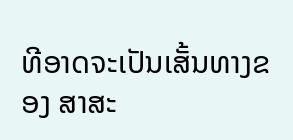ທີອາດຈະເປັນເສັ້ນທາງຂອງ ສາສະ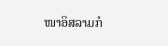ໜາອິສລາມກໍ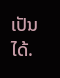ເປັນໄດ້.